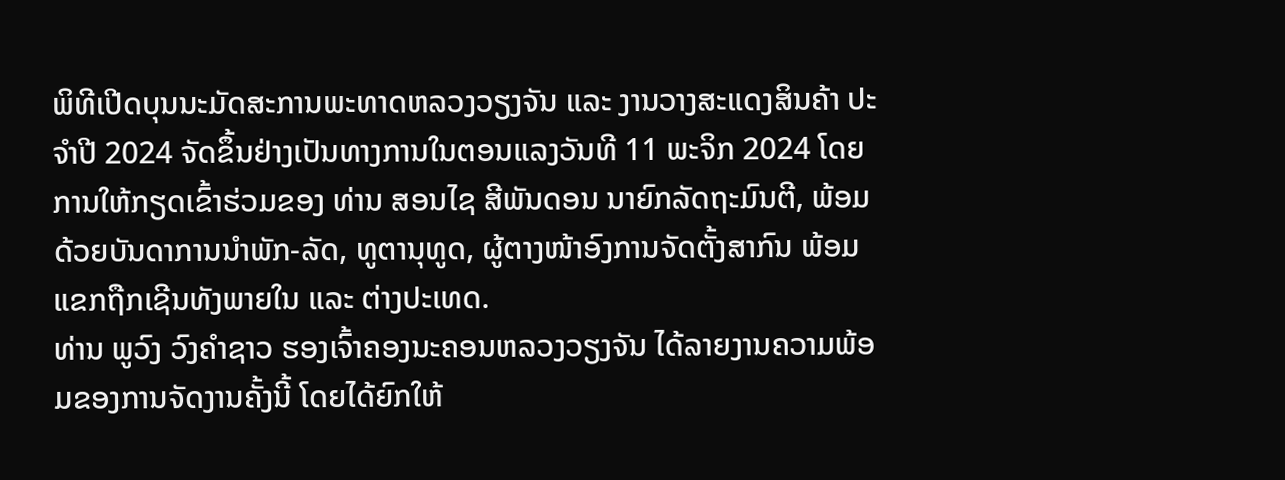ພິທີເປີດບຸນນະມັດສະການພະທາດຫລວງວຽງຈັນ ແລະ ງານວາງສະແດງສິນຄ້າ ປະຈຳປີ 2024 ຈັດຂຶ້ນຢ່າງເປັນທາງການໃນຕອນແລງວັນທີ 11 ພະຈິກ 2024 ໂດຍການໃຫ້ກຽດເຂົ້າຮ່ວມຂອງ ທ່ານ ສອນໄຊ ສີພັນດອນ ນາຍົກລັດຖະມົນຕີ, ພ້ອມ ດ້ວຍບັນດາການນຳພັກ-ລັດ, ທູຕານຸທູດ, ຜູ້ຕາງໜ້າອົງການຈັດຕັ້ງສາກົນ ພ້ອມແຂກຖືກເຊີນທັງພາຍໃນ ແລະ ຕ່າງປະເທດ.
ທ່ານ ພູວົງ ວົງຄຳຊາວ ຮອງເຈົ້າຄອງນະຄອນຫລວງວຽງຈັນ ໄດ້ລາຍງານຄວາມພ້ອມຂອງການຈັດງານຄັ້ງນີ້ ໂດຍໄດ້ຍົກໃຫ້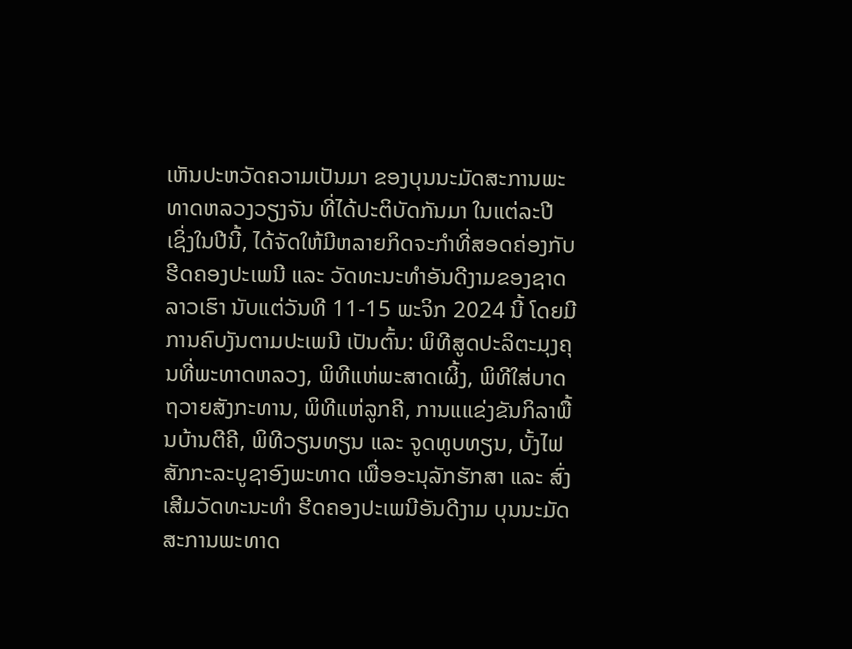ເຫັນປະຫວັດຄວາມເປັນມາ ຂອງບຸນນະມັດສະການພະທາດຫລວງວຽງຈັນ ທີ່ໄດ້ປະຕິບັດກັນມາ ໃນແຕ່ລະປີ ເຊິ່ງໃນປີນີ້, ໄດ້ຈັດໃຫ້ມີຫລາຍກິດຈະກຳທີ່ສອດຄ່ອງກັບຮີດຄອງປະເພນີ ແລະ ວັດທະນະທຳອັນດີງາມຂອງຊາດລາວເຮົາ ນັບແຕ່ວັນທີ 11-15 ພະຈິກ 2024 ນີ້ ໂດຍມີການຄົບງັນຕາມປະເພນີ ເປັນຕົ້ນ: ພິທີສູດປະລິຕະມຸງຄຸນທີ່ພະທາດຫລວງ, ພິທີແຫ່ພະສາດເຜິ້ງ, ພິທີໃສ່ບາດຖວາຍສັງກະທານ, ພິທີແຫ່ລູກຄີ, ການແແຂ່ງຂັນກິລາພື້ນບ້ານຕີຄີ, ພິທີວຽນທຽນ ແລະ ຈູດທູບທຽນ, ບັ້ງໄຟສັກກະລະບູຊາອົງພະທາດ ເພື່ອອະນຸລັກຮັກສາ ແລະ ສົ່ງເສີມວັດທະນະທຳ ຮີດຄອງປະເພນີອັນດີງາມ ບຸນນະມັດສະການພະທາດ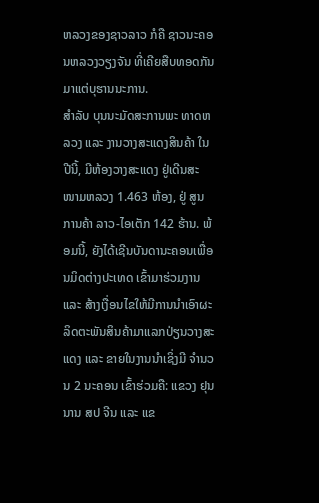ຫລວງຂອງຊາວລາວ ກໍຄື ຊາວນະຄອນຫລວງວຽງຈັນ ທີ່ເຄີຍສືບທອດກັນມາແຕ່ບຸຮານນະການ.
ສຳລັບ ບຸນນະມັດສະການພະ ທາດຫລວງ ແລະ ງານວາງສະແດງສິນຄ້າ ໃນປີນີ້, ມີຫ້ອງວາງສະແດງ ຢູ່ເດີນສະໜາມຫລວງ 1.463 ຫ້ອງ, ຢູ່ ສູນການຄ້າ ລາວ-ໄອເຕັກ 142 ຮ້ານ. ພ້ອມນີ້, ຍັງໄດ້ເຊີນບັນດານະຄອນເພື່ອນມິດຕ່າງປະເທດ ເຂົ້າມາຮ່ວມງານ ແລະ ສ້າງເງື່ອນໄຂໃຫ້ມີການນຳເອົາຜະລິດຕະພັນສິນຄ້າມາແລກປ່ຽນວາງສະແດງ ແລະ ຂາຍໃນງານນຳເຊິ່ງມີ ຈຳນວນ 2 ນະຄອນ ເຂົ້າຮ່ວມຄື: ແຂວງ ຢຸນນານ ສປ ຈີນ ແລະ ແຂ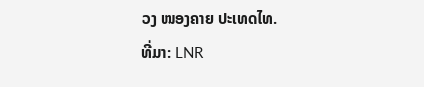ວງ ໜອງຄາຍ ປະເທດໄທ.
ທີ່ມາ: LNR